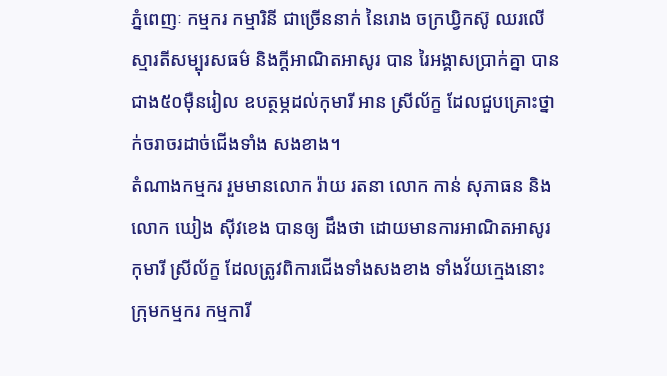ភ្នំពេញៈ កម្មករ កម្មារិនី ជាច្រើននាក់ នៃរោង ចក្រឃ្វិកស៊ូ ឈរលើស្មារតីសម្បុរសធម៌ និងក្តីអាណិតអាសូរ បាន រៃអង្គាសប្រាក់គ្នា បានជាង៥០ម៉ឺនរៀល ឧបត្ថម្ភដល់កុមារី អាន ស្រីល័ក្ខ ដែលជួបគ្រោះថ្នាក់ចរាចរដាច់ជើងទាំង សងខាង។
តំណាងកម្មករ រួមមានលោក រ៉ាយ រតនា លោក កាន់ សុភាធន និង លោក ឃៀង ស៊ីវខេង បានឲ្យ ដឹងថា ដោយមានការអាណិតអាសូរ កុមារី ស្រីល័ក្ខ ដែលត្រូវពិការជើងទាំងសងខាង ទាំងវ័យក្មេងនោះ ក្រុមកម្មករ កម្មការី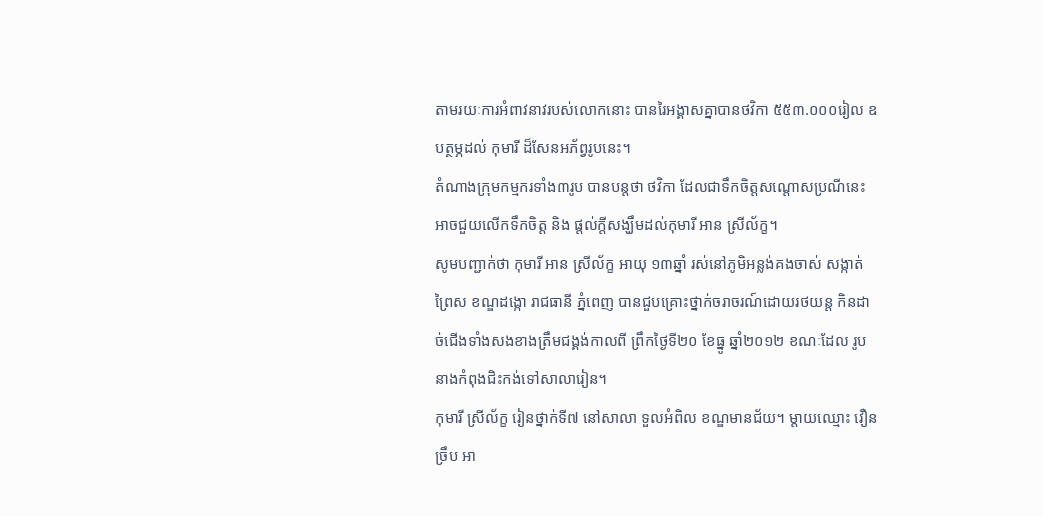តាមរយៈការអំពាវនាវរបស់លោកនោះ បានរៃអង្គាសគ្នាបានថវិកា ៥៥៣.០០០រៀល ឧបត្ថម្ភដល់ កុមារី ដ៏សែនអភ័ព្វរូបនេះ។
តំណាងក្រុមកម្មករទាំង៣រូប បានបន្តថា ថវិកា ដែលជាទឹកចិត្តសណ្តោសប្រណីនេះ អាចជួយលើកទឹកចិត្ត និង ផ្តល់ក្តីសង្ឃឹមដល់កុមារី អាន ស្រីល័ក្ខ។
សូមបញ្ជាក់ថា កុមារី អាន ស្រីល័ក្ខ អាយុ ១៣ឆ្នាំ រស់នៅភូមិអន្លង់គងចាស់ សង្កាត់ព្រៃស ខណ្ឌដង្កោ រាជធានី ភ្នំពេញ បានជួបគ្រោះថ្នាក់ចរាចរណ៍ដោយរថយន្ដ កិនដាច់ជើងទាំងសងខាងត្រឹមជង្គង់កាលពី ព្រឹកថ្ងៃទី២០ ខែធ្នូ ឆ្នាំ២០១២ ខណៈដែល រូបនាងកំពុងជិះកង់ទៅសាលារៀន។
កុមារី ស្រីល័ក្ខ រៀនថ្នាក់ទី៧ នៅសាលា ទួលអំពិល ខណ្ឌមានជ័យ។ ម្ដាយឈ្មោះ វឿន ច្រឹប អា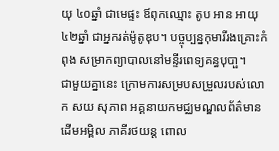យុ ៤០ឆ្នាំ ជាមេផ្ទះ ឪពុកឈ្មោះ តូប អាន អាយុ ៤២ឆ្នាំ ជាអ្នករត់ម៉ូតូឌុប។ បច្ចុប្បន្នកុមារីរងគ្រោះកំពុង សម្រាកព្យាបាលនៅមន្ទីរពេទ្យគន្ធបុបា្ផ។
ជាមួយគ្នានេះ ក្រោមការសម្របសម្រួលរបស់លោក សយ សុភាព អគ្គនាយកមជ្ឈមណ្ឌលព័ត៌មានដើមអម្ពិល ភាគីរថយន្ត ពោល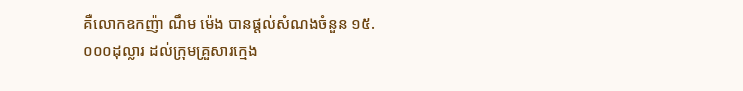គឺលោកឧកញ៉ា ណឹម ម៉េង បានផ្តល់សំណងចំនួន ១៥.០០០ដុល្លារ ដល់ក្រុមគ្រួសារក្មេង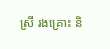ស្រី រងគ្រោះ និ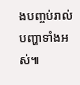ងបញ្ចប់រាល់បញ្ហាទាំងអស់៕